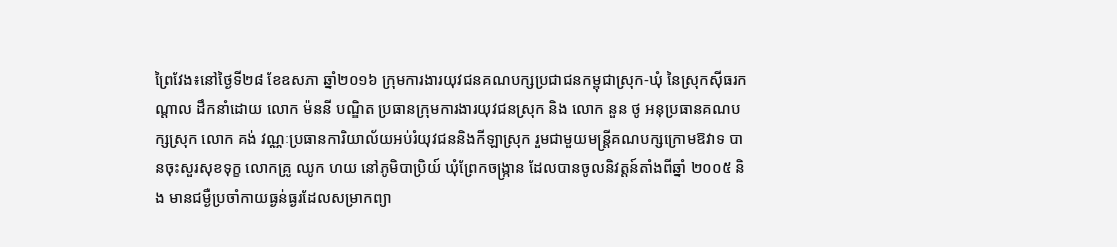ព្រៃវែង៖នៅថ្ងៃទី២៨ ខែឧសភា ឆ្នាំ២០១៦ ក្រុមការងារយុវជនគណបក្សប្រជាជនកម្ពុជាស្រុក-ឃុំ នៃស្រុកស៊ីធរកណ្ដាល ដឹកនាំដោយ លោក ម៉ននី បណ្ឌិត ប្រធានក្រុមការងារយុវជនស្រុក និង លោក នួន ថូ អនុប្រធានគណបក្សស្រុក លោក គង់ វណ្ណៈប្រធានការិយាល័យអប់រំយុវជននិងកីឡាស្រុក រួមជាមួយមន្ត្រីគណបក្សក្រោមឱវាទ បានចុះសួរសុខទុក្ខ លោកគ្រូ ឈូក ហយ នៅភូមិបាប្រិយ៍ ឃុំព្រែកចង្ក្រាន ដែលបានចូលនិវត្តន៍តាំងពីឆ្នាំ ២០០៥ និង មានជម្ងឺប្រចាំកាយធ្ងន់ធ្ងរដែលសម្រាកព្យា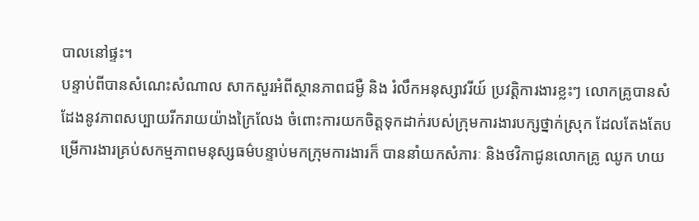បាលនៅផ្ទះ។
បន្ទាប់ពីបានសំណេះសំណាល សាកសួរអំពីស្ថានភាពជម្ងឺ និង រំលឹកអនុស្សាវរីយ៍ ប្រវត្តិការងារខ្លះៗ លោកគ្រូបានសំដែងនូវភាពសប្បាយរីករាយយ៉ាងក្រៃលែង ចំពោះការយកចិត្តទុកដាក់របស់ក្រុមការងារបក្សថ្នាក់ស្រុក ដែលតែងតែបម្រើការងារគ្រប់សកម្មភាពមនុស្សធម៌បន្ទាប់មកក្រុមការងារក៏ បាននាំយកសំភារៈ និងថវិកាជូនលោកគ្រូ ឈូក ហយ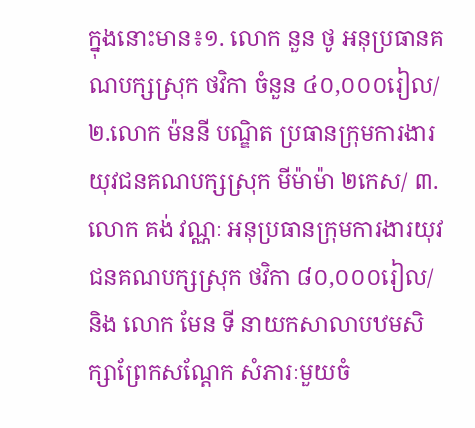ក្នុងនោះមាន៖១. លោក នួន ថូ អនុប្រធានគណបក្សស្រុក ថវិកា ចំនួន ៤០,០០០រៀល/
២.លោក ម៉ននី បណ្ឌិត ប្រធានក្រុមការងារយុវជនគណបក្សស្រុក មីម៉ាម៉ា ២កេស/ ៣.លោក គង់ វណ្ណៈ អនុប្រធានក្រុមការងារយុវជនគណបក្សស្រុក ថវិកា ៨០,០០០រៀល/ និង លោក មែន ទី នាយកសាលាបឋមសិក្សាព្រែកសណ្ដែក សំភារៈមួយចំ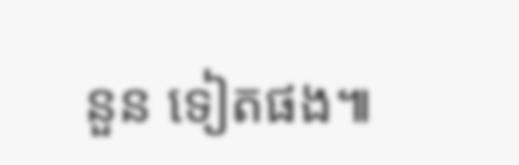នួន ទៀតផង៕